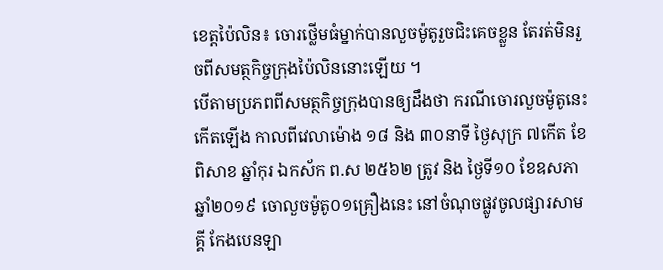ខេត្តប៉ៃលិន៖ ចោរថ្លើមធំម្នាក់បានលួចម៉ូតូរួចជិះគេចខ្លួន តែរត់មិនរួចពីសមត្ថកិច្ចក្រុងប៉ៃលិននោះឡើយ ។
បើតាមប្រភពពីសមត្ថកិច្ចក្រុងបានឲ្យដឹងថា ករណីចោរលួចម៉ូតូនេះកើតឡើង កាលពីវេលាម៉ោង ១៨ និង ៣០នាទី ថ្ងៃសុក្រ ៧កើត ខែពិសាខ ឆ្នាំកុរ ឯកស័ក ព.ស ២៥៦២ ត្រូវ និង ថ្ងៃទី១០ ខែឧសភា ឆ្នាំ២០១៩ ចោលួចម៉ូតូ០១គ្រឿងនេះ នៅចំណុចផ្លូវចូលផ្សារសាមគ្គី កែងបេនឡា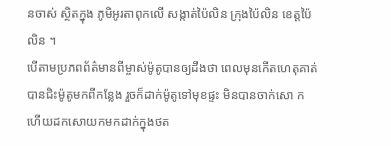នចាស់ ស្ថិតក្នុង ភូមិអូរតាពុកលើ សង្កាត់ប៉ៃលិន ក្រុងប៉ៃលិន ខេត្តប៉ៃលិន ។
បើតាមប្រភពព័ត៌មានពីម្ចាស់ម៉ូតូបានឲ្យដឹងថា ពេលមុនកើតហេតុគាត់បានជិះម៉ូតូមកពីកន្លែង រួចក៏ដាក់ម៉ូតូទៅមុខផ្ទះ មិនបានចាក់សោ ក ហើយដកសោយកមកដាក់ក្នុងថត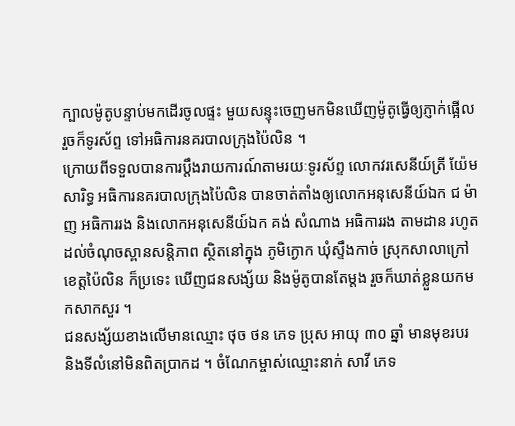ក្បាលម៉ូតូបន្ទាប់មកដើរចូលផ្ទះ មួយសន្ទុះចេញមកមិនឃើញម៉ូតូធ្វើឲ្យភ្ញាក់ផ្អើល រួចក៏ទូរស័ព្ទ ទៅអធិការនគរបាលក្រុងប៉ៃលិន ។
ក្រោយពីទទួលបានការប្តឹងរាយការណ៍តាមរយៈទូរស័ព្ទ លោកវរសេនីយ៍ត្រី យ៉ែម សារិទ្ធ អធិការនគរបាលក្រុងប៉ៃលិន បានចាត់តាំងឲ្យលោកអនុសេនីយ៍ឯក ជ ម៉ាញ អធិការរង និងលោកអនុសេនីយ៍ឯក គង់ សំណាង អធិការរង តាមដាន រហូតដល់ចំណុចស្ពានសន្តិភាព ស្ថិតនៅក្នុង ភូមិក្ងោក ឃុំស្ទឹងកាច់ ស្រុកសាលាក្រៅ ខេត្តប៉ៃលិន ក៏ប្រទេះ ឃើញជនសង្ស័យ និងម៉ូតូបានតែម្តង រួចក៏ឃាត់ខ្លួនយកមកសាកសួរ ។
ជនសង្ស័យខាងលើមានឈ្មោះ ថុច ថន ភេទ ប្រុស អាយុ ៣០ ឆ្នាំ មានមុខរបរ និងទីលំនៅមិនពិតប្រាកដ ។ ចំណែកម្ចាស់ឈ្មោះនាក់ សាវី ភេទ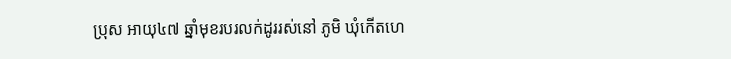ប្រុស អាយុ៤៧ ឆ្នាំមុខរបរលក់ដូររស់នៅ ភូមិ ឃុំកើតហេ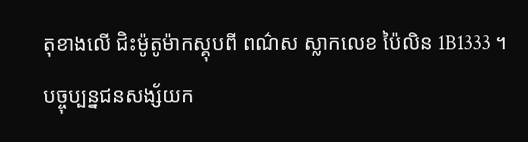តុខាងលើ ជិះម៉ូតូម៉ាកស្គុបពី ពណ៌ស ស្លាកលេខ ប៉ៃលិន 1B1333 ។
បច្ចុប្បន្នជនសង្ស័យក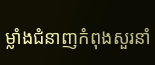ម្លាំងជំនាញកំពុងសួរនាំ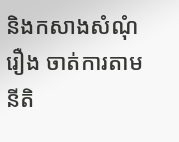និងកសាងសំណុំរឿង ចាត់ការតាមនីតិ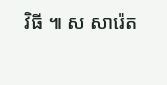វិធី ៕ ស សារ៉េត